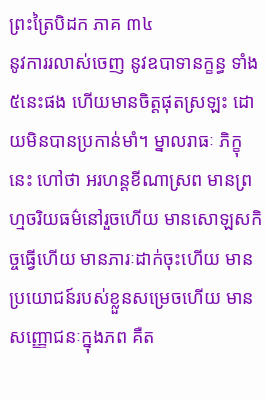ព្រះត្រៃបិដក ភាគ ៣៤
នូវការរលាស់ចេញ នូវឧបាទានក្ខន្ធ ទាំង៥នេះផង ហើយមានចិត្តផុតស្រឡះ ដោយមិនបានប្រកាន់មាំ។ ម្នាលរាធៈ ភិក្ខុនេះ ហៅថា អរហន្តខីណាស្រព មានព្រហ្មចរិយធម៌នៅរួចហើយ មានសោឡសកិច្ចធ្វើហើយ មានភារៈដាក់ចុះហើយ មានប្រយោជន៍របស់ខ្លួនសម្រេចហើយ មានសញ្ញោជនៈក្នុងភព គឺត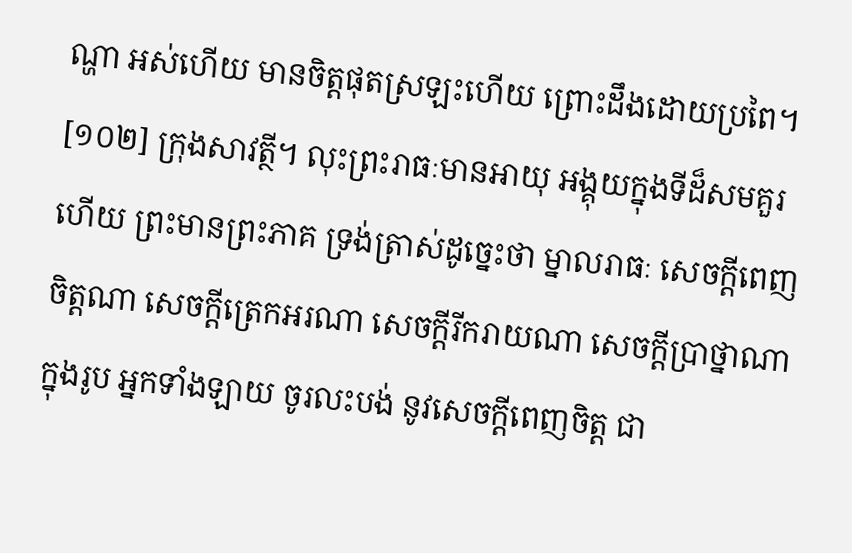ណ្ហា អស់ហើយ មានចិត្តផុតស្រឡះហើយ ព្រោះដឹងដោយប្រពៃ។
[១០២] ក្រុងសាវត្ថី។ លុះព្រះរាធៈមានអាយុ អង្គុយក្នុងទីដ៏សមគួរហើយ ព្រះមានព្រះភាគ ទ្រង់ត្រាស់ដូច្នេះថា ម្នាលរាធៈ សេចក្តីពេញចិត្តណា សេចក្តីត្រេកអរណា សេចក្តីរីករាយណា សេចក្តីប្រាថ្នាណា ក្នុងរូប អ្នកទាំងឡាយ ចូរលះបង់ នូវសេចក្តីពេញចិត្ត ជា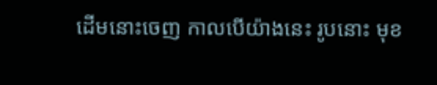ដើមនោះចេញ កាលបើយ៉ាងនេះ រូបនោះ មុខ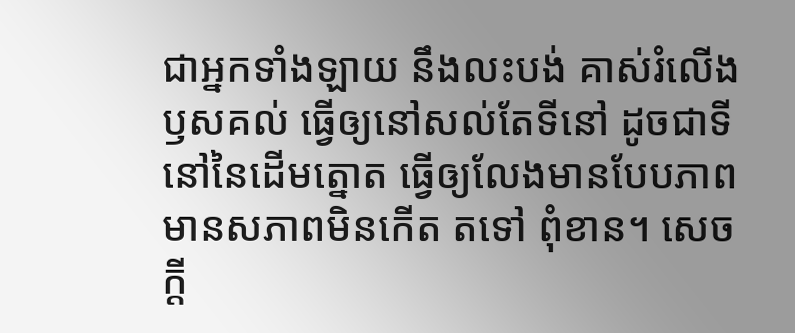ជាអ្នកទាំងឡាយ នឹងលះបង់ គាស់រំលើងឫសគល់ ធ្វើឲ្យនៅសល់តែទីនៅ ដូចជាទីនៅនៃដើមត្នោត ធ្វើឲ្យលែងមានបែបភាព មានសភាពមិនកើត តទៅ ពុំខាន។ សេចក្តី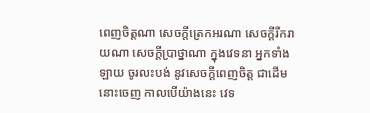ពេញចិត្តណា សេចក្តីត្រេកអរណា សេចក្តីរីករាយណា សេចក្តីប្រាថ្នាណា ក្នុងវេទនា អ្នកទាំងឡាយ ចូរលះបង់ នូវសេចក្តីពេញចិត្ត ជាដើមនោះចេញ កាលបើយ៉ាងនេះ វេទ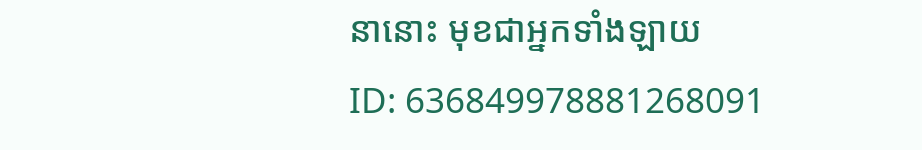នានោះ មុខជាអ្នកទាំងឡាយ
ID: 636849978881268091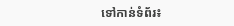ទៅកាន់ទំព័រ៖